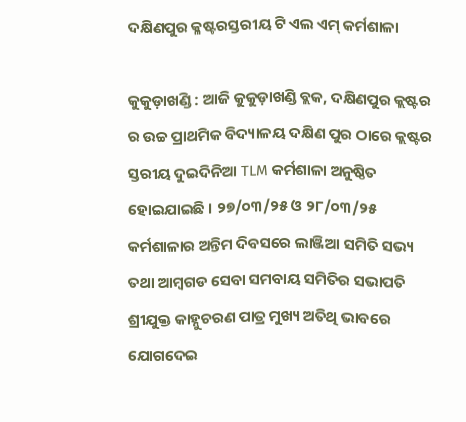ଦକ୍ଷିଣପୁର କ୍ଳଷ୍ଟରସ୍ତରୀୟ ଟି ଏଲ ଏମ୍ କର୍ମଶାଳା

କୁକୁଡ଼ାଖଣ୍ଡି : ଆଜି କୁକୁଡ଼ାଖଣ୍ଡି ବ୍ଲକ, ଦକ୍ଷିଣପୁର କ୍ଲଷ୍ଟର ର ଉଚ୍ଚ ପ୍ରାଥମିକ ବିଦ୍ୟାଳୟ ଦକ୍ଷିଣ ପୁର ଠାରେ କ୍ଲଷ୍ଟର ସ୍ତରୀୟ ଦୁଇଦିନିଆ TLM କର୍ମଶାଳା ଅନୁଷ୍ଠିତ ହୋଇଯାଇଛି । ୨୭/୦୩/୨୫ ଓ ୨୮/୦୩/୨୫ କର୍ମଶାଳାର ଅନ୍ତିମ ଦିବସରେ ଲାଞ୍ଜିଆ ସମିତି ସଭ୍ୟ ତଥା ଆମ୍ବଗଡ ସେବା ସମବାୟ ସମିତିର ସଭାପତି ଶ୍ରୀଯୁକ୍ତ କାହ୍ନୁଚରଣ ପାତ୍ର ମୁଖ୍ୟ ଅତିଥି ଭାବରେ ଯୋଗଦେଇ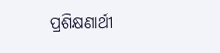ପ୍ରଶିକ୍ଷଣାର୍ଥୀ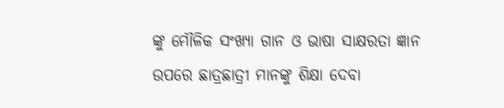ଙ୍କୁ ମୌଳିକ ସଂଖ୍ୟା ଗାନ ଓ ଭାଷା ସାକ୍ଷରତା ଜ୍ଞାନ ଉପରେ ଛାତ୍ରଛାତ୍ରୀ ମାନଙ୍କୁ ଶିକ୍ଷା ଦେବା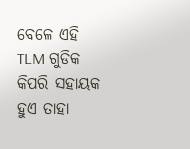ବେଳେ ଏହି TLM ଗୁଡିକ କିପରି ସହାୟକ ହୁଏ ତାହା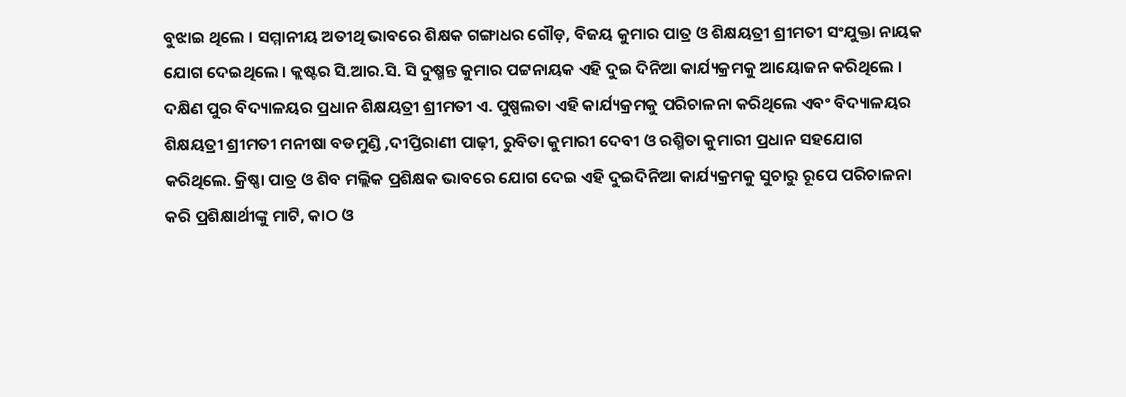ବୁଝାଇ ଥିଲେ । ସମ୍ମାନୀୟ ଅତୀଥି ଭାବରେ ଶିକ୍ଷକ ଗଙ୍ଗାଧର ଗୌଡ଼, ବିଜୟ କୁମାର ପାତ୍ର ଓ ଶିକ୍ଷୟତ୍ରୀ ଶ୍ରୀମତୀ ସଂଯୁକ୍ତା ନାୟକ ଯୋଗ ଦେଇଥିଲେ । କ୍ଲଷ୍ଟର ସି.ଆର.ସି. ସି ଦୁଷ୍ମନ୍ତ କୁମାର ପଟ୍ଟନାୟକ ଏହି ଦୁଇ ଦିନିଆ କାର୍ଯ୍ୟକ୍ରମକୁ ଆୟୋଜନ କରିଥିଲେ । ଦକ୍ଷିଣ ପୁର ବିଦ୍ୟାଳୟର ପ୍ରଧାନ ଶିକ୍ଷୟତ୍ରୀ ଶ୍ରୀମତୀ ଏ. ପୁଷ୍ପଲତା ଏହି କାର୍ଯ୍ୟକ୍ରମକୁ ପରିଚାଳନା କରିଥିଲେ ଏବଂ ବିଦ୍ୟାଳୟର ଶିକ୍ଷୟତ୍ରୀ ଶ୍ରୀମତୀ ମନୀଷା ବଡମୁଣ୍ଡି ,ଦୀପ୍ତିରାଣୀ ପାଢ଼ୀ, ରୁବିତା କୁମାରୀ ଦେବୀ ଓ ରଶ୍ମିତା କୁମାରୀ ପ୍ରଧାନ ସହଯୋଗ କରିଥିଲେ. କ୍ରିଷ୍ଣା ପାତ୍ର ଓ ଶିବ ମଲ୍ଲିକ ପ୍ରଶିକ୍ଷକ ଭାବରେ ଯୋଗ ଦେଇ ଏହି ଦୁଇଦିନିଆ କାର୍ଯ୍ୟକ୍ରମକୁ ସୁଚାରୁ ରୂପେ ପରିଚାଳନା କରି ପ୍ରଶିକ୍ଷାର୍ଥୀଙ୍କୁ ମାଟି, କାଠ ଓ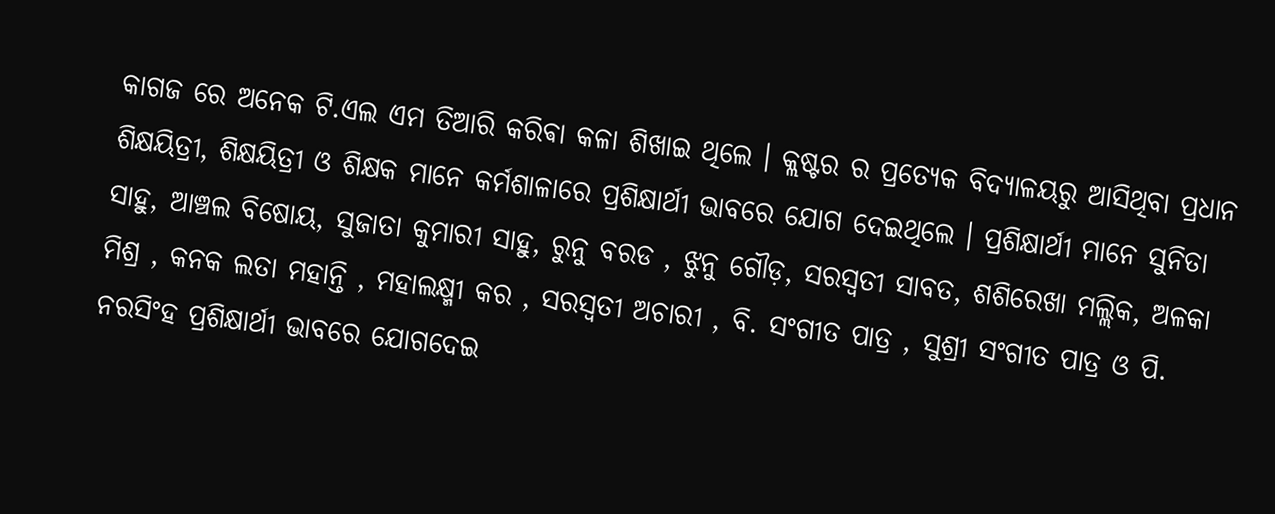କାଗଜ ରେ ଅନେକ ଟି.ଏଲ ଏମ ତିଆରି କରିଵା କଳା ଶିଖାଇ ଥିଲେ । କ୍ଲଷ୍ଟର ର ପ୍ରତ୍ୟେକ ବିଦ୍ୟାଳୟରୁ ଆସିଥିବା ପ୍ରଧାନ ଶିକ୍ଷୟିତ୍ରୀ, ଶିକ୍ଷୟିତ୍ରୀ ଓ ଶିକ୍ଷକ ମାନେ କର୍ମଶାଳାରେ ପ୍ରଶିକ୍ଷାର୍ଥୀ ଭାବରେ ଯୋଗ ଦେଇଥିଲେ । ପ୍ରଶିକ୍ଷାର୍ଥୀ ମାନେ ସୁନିତା ସାହୁ, ଆଞ୍ଚଲ ବିଷୋୟ, ସୁଜାତା କୁମାରୀ ସାହୁ, ରୁନୁ ବରଡ , ଝୁନୁ ଗୌଡ଼, ସରସ୍ବତୀ ସାବତ, ଶଶିରେଖା ମଲ୍ଲିକ, ଅଳକା ମିଶ୍ର , କନକ ଲତା ମହାନ୍ତି , ମହାଲକ୍ଷ୍ମୀ କର , ସରସ୍ବତୀ ଅଚାରୀ , ବି. ସଂଗୀତ ପାତ୍ର , ସୁଶ୍ରୀ ସଂଗୀତ ପାତ୍ର ଓ ପି. ନରସିଂହ ପ୍ରଶିକ୍ଷାର୍ଥୀ ଭାବରେ ଯୋଗଦେଇ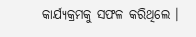କାର୍ଯ୍ୟକ୍ରମକୁ ସଫଳ କରିଥିଲେ ।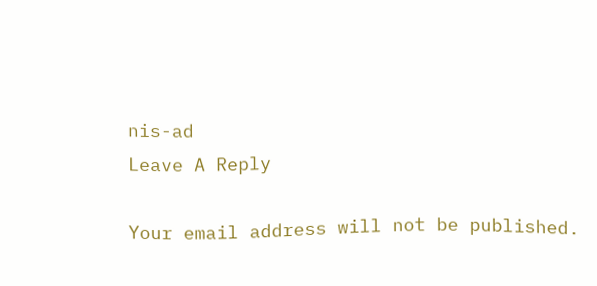nis-ad
Leave A Reply

Your email address will not be published.